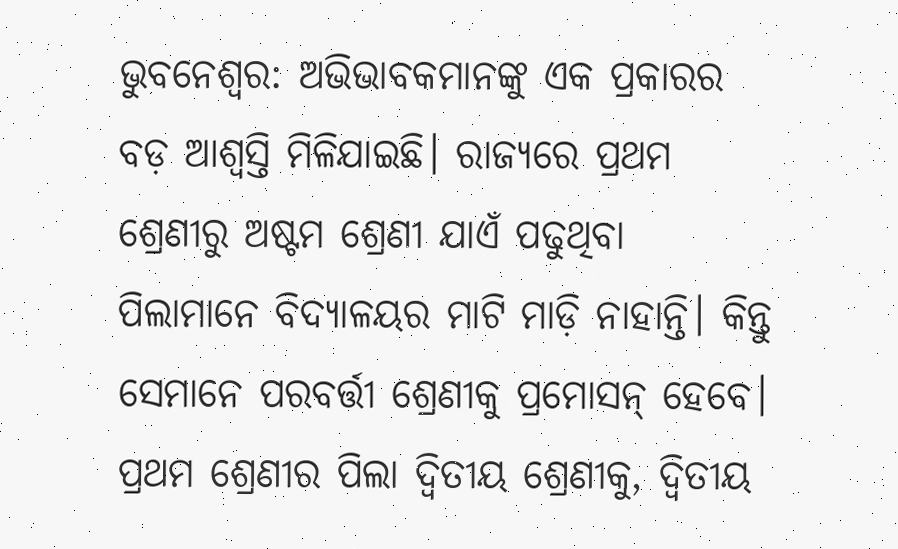ଭୁବନେଶ୍ୱର: ଅଭିଭାବକମାନଙ୍କୁ ଏକ ପ୍ରକାରର ବଡ଼ ଆଶ୍ୱସ୍ତି ମିଳିଯାଇଛି। ରାଜ୍ୟରେ ପ୍ରଥମ ଶ୍ରେଣୀରୁ ଅଷ୍ଟମ ଶ୍ରେଣୀ ଯାଏଁ ପଢୁଥିବା ପିଲାମାନେ ବିଦ୍ୟାଳୟର ମାଟି ମାଡ଼ି ନାହାନ୍ତି। କିନ୍ତୁ ସେମାନେ ପରବର୍ତ୍ତୀ ଶ୍ରେଣୀକୁ ପ୍ରମୋସନ୍ ହେବେ। ପ୍ରଥମ ଶ୍ରେଣୀର ପିଲା ଦ୍ୱିତୀୟ ଶ୍ରେଣୀକୁ, ଦ୍ୱିତୀୟ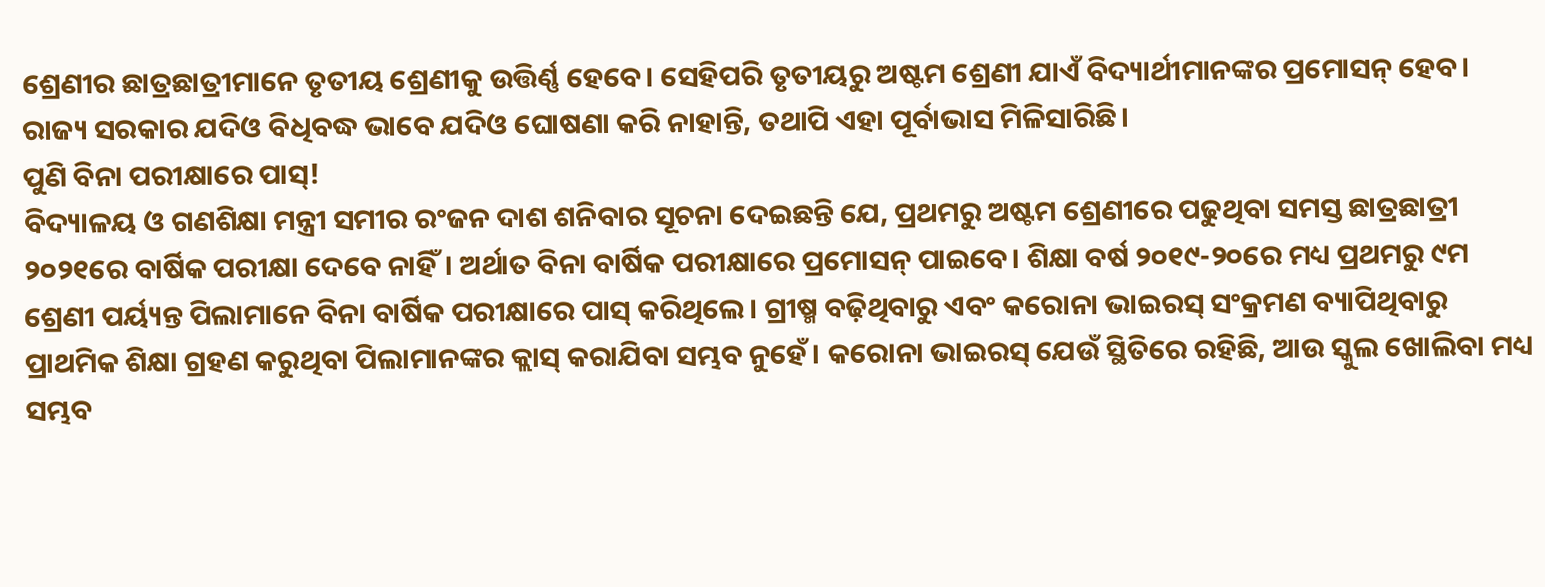ଶ୍ରେଣୀର ଛାତ୍ରଛାତ୍ରୀମାନେ ତୃତୀୟ ଶ୍ରେଣୀକୁ ଉତ୍ତିର୍ଣ୍ଣ ହେବେ। ସେହିପରି ତୃତୀୟରୁ ଅଷ୍ଟମ ଶ୍ରେଣୀ ଯାଏଁ ବିଦ୍ୟାର୍ଥୀମାନଙ୍କର ପ୍ରମୋସନ୍ ହେବ। ରାଜ୍ୟ ସରକାର ଯଦିଓ ବିଧିବଦ୍ଧ ଭାବେ ଯଦିଓ ଘୋଷଣା କରି ନାହାନ୍ତି, ତଥାପି ଏହା ପୂର୍ବାଭାସ ମିଳିସାରିଛି।
ପୁଣି ବିନା ପରୀକ୍ଷାରେ ପାସ୍!
ବିଦ୍ୟାଳୟ ଓ ଗଣଶିକ୍ଷା ମନ୍ତ୍ରୀ ସମୀର ରଂଜନ ଦାଶ ଶନିବାର ସୂଚନା ଦେଇଛନ୍ତି ଯେ, ପ୍ରଥମରୁ ଅଷ୍ଟମ ଶ୍ରେଣୀରେ ପଢୁଥିବା ସମସ୍ତ ଛାତ୍ରଛାତ୍ରୀ ୨୦୨୧ରେ ବାର୍ଷିକ ପରୀକ୍ଷା ଦେବେ ନାହିଁ। ଅର୍ଥାତ ବିନା ବାର୍ଷିକ ପରୀକ୍ଷାରେ ପ୍ରମୋସନ୍ ପାଇବେ। ଶିକ୍ଷା ବର୍ଷ ୨୦୧୯-୨୦ରେ ମଧ୍ୟ ପ୍ରଥମରୁ ୯ମ ଶ୍ରେଣୀ ପର୍ୟ୍ୟନ୍ତ ପିଲାମାନେ ବିନା ବାର୍ଷିକ ପରୀକ୍ଷାରେ ପାସ୍ କରିଥିଲେ। ଗ୍ରୀଷ୍ମ ବଢ଼ିଥିବାରୁ ଏବଂ କରୋନା ଭାଇରସ୍ ସଂକ୍ରମଣ ବ୍ୟାପିଥିବାରୁ ପ୍ରାଥମିକ ଶିକ୍ଷା ଗ୍ରହଣ କରୁଥିବା ପିଲାମାନଙ୍କର କ୍ଲାସ୍ କରାଯିବା ସମ୍ଭବ ନୁହେଁ। କରୋନା ଭାଇରସ୍ ଯେଉଁ ସ୍ଥିତିରେ ରହିଛି, ଆଉ ସ୍କୁଲ ଖୋଲିବା ମଧ୍ୟ ସମ୍ଭବ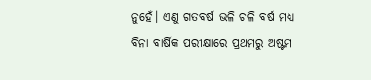ନୁହେଁ। ଏଣୁ ଗତବର୍ଷ ଭଳି ଚଳି ବର୍ଷ ମଧ୍ୟ ବିନା ବାର୍ଷିକ ପରୀକ୍ଷାରେ ପ୍ରଥମରୁ ଅଷ୍ଟମ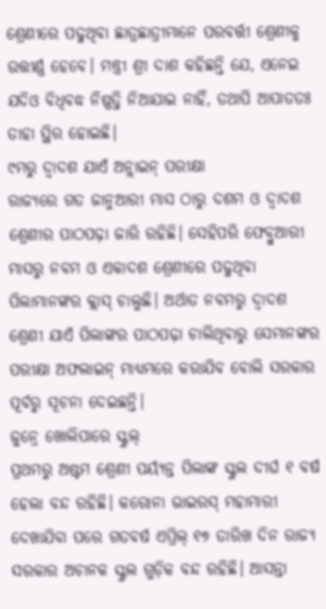ଶ୍ରେଣୀରେ ପଢୁଥିବା ଛାତ୍ରଛାତ୍ରୀମାନେ ପରବର୍ତ୍ତୀ ଶ୍ରେଣୀକୁ ଉତ୍ତୀର୍ଣ୍ଣ ହେବେ। ମନ୍ତ୍ରୀ ଶ୍ରୀ ଦାଶ କହିଛନ୍ତି ଯେ, ଏନେଇ ଯଦିଓ ବିଧିବଦ୍ଧ ନିଷ୍ପତ୍ତି ନିଆଯାଇ ନାହିଁ, ତଥାପି ଆପାତତଃ ତାହା ସ୍ଥିର ହୋଇଛି।
୯ମରୁ ଦ୍ୱାଦଶ ଯାଏଁ ଅନ୍ଲାଇନ୍ ପରୀକ୍ଷା
ରାଜ୍ୟରେ ଗତ ଜାନୁଆରୀ ମାସ ଠାରୁ ଦଶମ ଓ ଦ୍ୱାଦଶ ଶ୍ରେଣୀର ପାଠପଢ଼ା ଜାରି ରହିଛି। ସେହିପରି ଫେବ୍ରୁଆରୀ ମାସରୁ ନବମ ଓ ଏକାଦଶ ଶ୍ରେଣୀରେ ପଢୁଥିବା ପିଲାମାନଙ୍କର କ୍ଲାସ୍ ଚାଲୁଛି। ଅର୍ଥାତ ନବମରୁ ଦ୍ୱାଦଶ ଶ୍ରେଣୀ ଯାଏଁ ପିଲାଙ୍କର ପାଠପଢ଼ା ଚାଲିଥିବାରୁ ସେମାନଙ୍କର ପରୀକ୍ଷା ଅଫଲାଇନ୍ ମାଧ୍ୟମରେ କରାଯିବ ବୋଲି ସରକାର ପୂର୍ବରୁ ସୂଚନା ଦେଇଛନ୍ତି।
ଜୁନ୍ରେ ଖୋଲିପାରେ ସ୍କୁଲ୍
ପ୍ରଥମରୁ ଅଷ୍ଟମ ଶ୍ରେଣୀ ପର୍ୟ୍ୟନ୍ତ ପିଲାଙ୍କ ସ୍କୁଲ ଦୀର୍ଘ ୧ ବର୍ଷ ହେଲା ବନ୍ଦ ରହିଛି। କରୋନା ଭାଇରସ୍ ମହାମାରୀ ଦେଖାଯିବା ପରେ ଗତବର୍ଷ ଏପ୍ରିଲ୍ ୧୭ ତାରିଖ ଦିନ ରାଜ୍ୟ ସରକାର ଅଚାନକ ସ୍କୁଲ ଗୁଡ଼ିକ ବନ୍ଦ ରହିଛି। ଆସନ୍ତା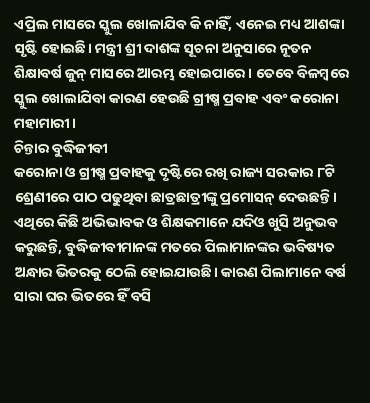ଏପ୍ରିଲ ମାସରେ ସ୍କୁଲ ଖୋଳାଯିବ କି ନାହିଁ, ଏନେଇ ମଧ୍ୟ ଆଶଙ୍କା ସୃଷ୍ଟି ହୋଇଛି। ମନ୍ତ୍ରୀ ଶ୍ରୀ ଦାଶଙ୍କ ସୂଚନା ଅନୁସାରେ ନୂତନ ଶିକ୍ଷାବର୍ଷ ଜୁନ୍ ମାସରେ ଆରମ୍ଭ ହୋଇପାରେ। ତେବେ ବିଳମ୍ବରେ ସ୍କୁଲ ଖୋଲାଯିବା କାରଣ ହେଉଛି ଗ୍ରୀଷ୍ମ ପ୍ରବାହ ଏବଂ କରୋନା ମହାମାରୀ।
ଚିନ୍ତାର ବୁଦ୍ଧିଜୀବୀ
କରୋନା ଓ ଗ୍ରୀଷ୍ମ ପ୍ରବାହକୁ ଦୃଷ୍ଟିରେ ରଖି ରାଜ୍ୟ ସରକାର ୮ଟି ଶ୍ରେଣୀରେ ପାଠ ପଢୁଥିବା ଛାତ୍ରଛାତ୍ରୀଙ୍କୁ ପ୍ରମୋସନ୍ ଦେଉଛନ୍ତି। ଏଥିରେ କିଛି ଅଭିଭାବକ ଓ ଶିକ୍ଷକମାନେ ଯଦିଓ ଖୁସି ଅନୁଭବ କରୁଛନ୍ତି, ବୁଦ୍ଧିଜୀବୀମାନଙ୍କ ମତରେ ପିଲାମାନଙ୍କର ଭବିଷ୍ୟତ ଅନ୍ଧାର ଭିତରକୁ ଠେଲି ହୋଇଯାଉଛି। କାରଣ ପିଲାମାନେ ବର୍ଷ ସାରା ଘର ଭିତରେ ହିଁ ବସି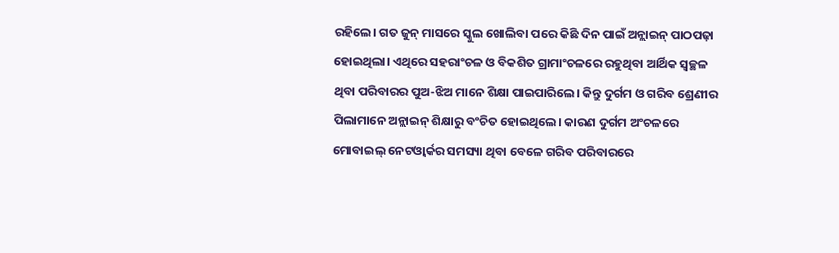ରହିଲେ। ଗତ ଜୁନ୍ ମାସରେ ସ୍କୁଲ ଖୋଲିବା ପରେ କିଛି ଦିନ ପାଇଁ ଅନ୍ଲାଇନ୍ ପାଠପଢ଼ା ହୋଇଥିଲା। ଏଥିରେ ସହରାଂଚଳ ଓ ବିକଶିତ ଗ୍ରାମାଂଚଳରେ ରହୁଥିବା ଆର୍ଥିକ ସ୍ୱଚ୍ଛଳ ଥିବା ପରିବାରର ପୁଅ-ଝିଅ ମାନେ ଶିକ୍ଷା ପାଇପାରିଲେ। କିନ୍ତୁ ଦୁର୍ଗମ ଓ ଗରିବ ଶ୍ରେଣୀର ପିଲାମାନେ ଅନ୍ଲାଇନ୍ ଶିକ୍ଷାରୁ ବଂଚିତ ହୋଇଥିଲେ। କାରଣ ଦୁର୍ଗମ ଅଂଚଳରେ ମୋବାଇଲ୍ ନେଟଓ୍ଵାର୍କର ସମସ୍ୟା ଥିବା ବେଳେ ଗରିବ ପରିବାରରେ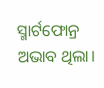ସ୍ମାର୍ଟଫୋନ୍ର ଅଭାବ ଥିଲା।